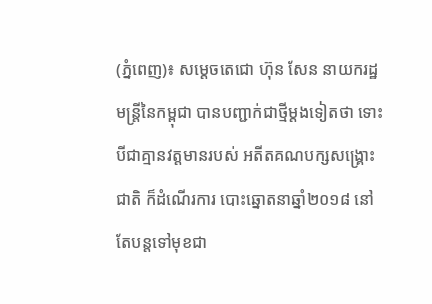(ភ្នំពេញ)៖ សម្តេចតេជោ ហ៊ុន សែន នាយករដ្ឋមន្រ្តីនៃកម្ពុជា បានបញ្ជាក់ជាថ្មីម្តងទៀតថា ទោះបីជាគ្មានវត្តមានរបស់ អតីតគណបក្សសង្គ្រោះជាតិ ក៏ដំណើរការ បោះឆ្នោតនាឆ្នាំ២០១៨ នៅតែបន្តទៅមុខជា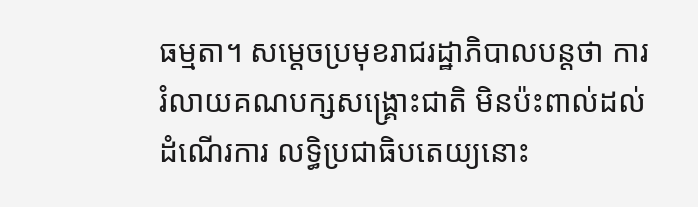ធម្មតា។ សម្តេចប្រមុខរាជរដ្ឋាភិបាលបន្តថា ការរំលាយគណបក្សសង្គ្រោះជាតិ មិនប៉ះពាល់ដល់ដំណើរការ លទ្ធិប្រជាធិបតេយ្យនោះ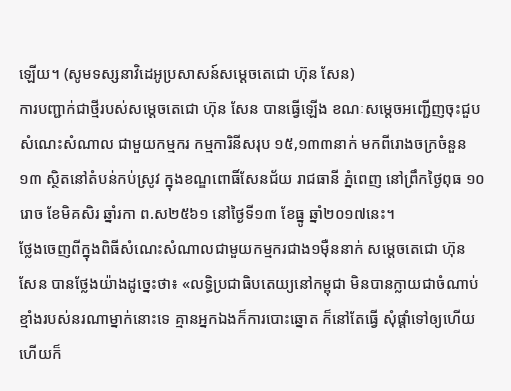ឡើយ។ (សូមទស្សនាវិដេអូប្រសាសន៍សម្តេចតេជោ ហ៊ុន សែន)
ការបញ្ជាក់ជាថ្មីរបស់សម្តេចតេជោ ហ៊ុន សែន បានធ្វើឡើង ខណៈសម្តេចអញ្ជើញចុះជួបសំណេះសំណាល ជាមួយកម្មករ កម្មការិនីសរុប ១៥,១៣៣នាក់ មកពីរោងចក្រចំនួន១៣ ស្ថិតនៅតំបន់កប់ស្រូវ ក្នុងខណ្ឌពោធិ៍សែនជ័យ រាជធានី ភ្នំពេញ នៅព្រឹកថ្ងៃពុធ ១០រោច ខែមិគសិរ ឆ្នាំរកា ព.ស២៥៦១ នៅថ្ងៃទី១៣ ខែធ្នូ ឆ្នាំ២០១៧នេះ។
ថ្លែងចេញពីក្នុងពិធីសំណេះសំណាលជាមួយកម្មករជាង១ម៉ឺននាក់ សម្តេចតេជោ ហ៊ុន សែន បានថ្លែងយ៉ាងដូច្នេះថា៖ «លទ្ធិប្រជាធិបតេយ្យនៅកម្ពុជា មិនបានក្លាយជាចំណាប់ខ្មាំងរបស់នរណាម្នាក់នោះទេ គ្មានអ្នកឯងក៏ការបោះឆ្នោត ក៏នៅតែធ្វើ សុំផ្តាំទៅឲ្យហើយ ហើយក៏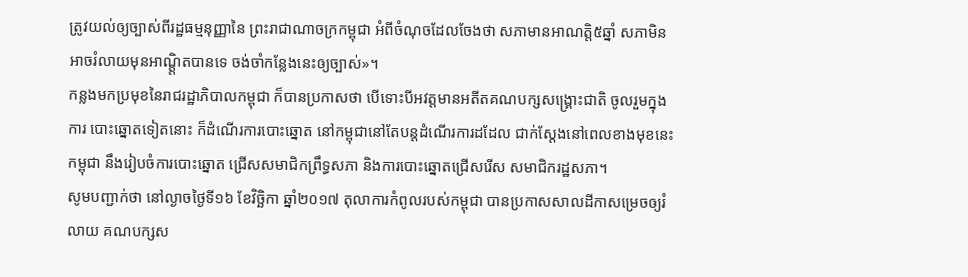ត្រូវយល់ឲ្យច្បាស់ពីរដ្ឋធម្មនុញ្ញានៃ ព្រះរាជាណាចក្រកម្ពុជា អំពីចំណុចដែលចែងថា សភាមានអាណត្តិ៥ឆ្នាំ សភាមិនអាចរំលាយមុនអាណ្ត្តិតបានទេ ចង់ចាំកន្លែងនេះឲ្យច្បាស់»។
កន្លងមកប្រមុខនៃរាជរដ្ឋាភិបាលកម្ពុជា ក៏បានប្រកាសថា បើទោះបីអវត្តមានអតីតគណបក្សសង្គ្រោះជាតិ ចូលរួមក្នុងការ បោះឆ្នោតទៀតនោះ ក៏ដំណើរការបោះឆ្នោត នៅកម្ពុជានៅតែបន្ដដំណើរការដដែល ជាក់ស្ដែងនៅពេលខាងមុខនេះកម្ពុជា នឹងរៀបចំការបោះឆ្នោត ជ្រើសសមាជិកព្រឹទ្ធសភា និងការបោះឆ្នោតជ្រើសរើស សមាជិករដ្ឋសភា។
សូមបញ្ជាក់ថា នៅល្ងាចថ្ងៃទី១៦ ខែវិច្ឆិកា ឆ្នាំ២០១៧ តុលាការកំពូលរបស់កម្ពុជា បានប្រកាសសាលដីកាសម្រេចឲ្យរំលាយ គណបក្សស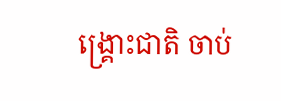ង្រ្គោះជាតិ ចាប់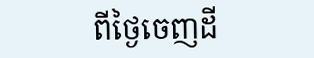ពីថ្ងៃចេញដី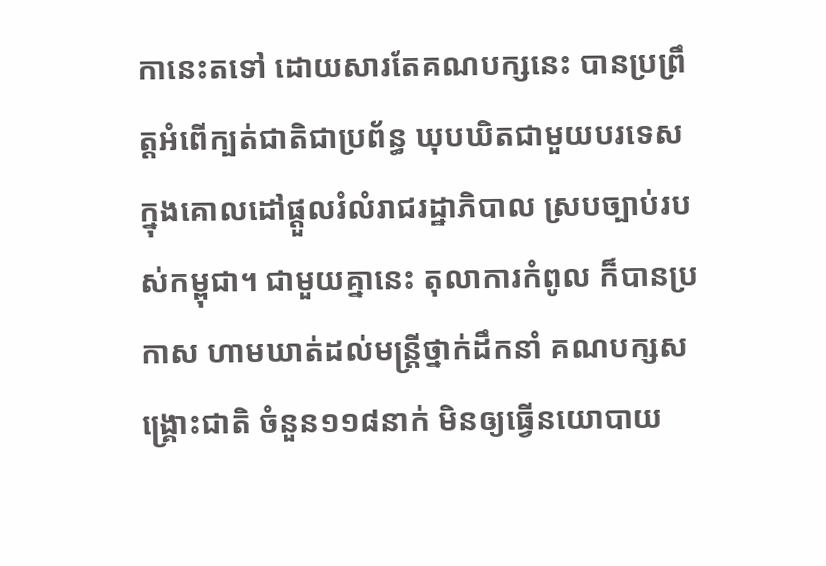កានេះតទៅ ដោយសារតែគណបក្សនេះ បានប្រព្រឹត្តអំពើក្បត់ជាតិជាប្រព័ន្ធ ឃុបឃិតជាមួយបរទេស ក្នុងគោលដៅផ្តួលរំលំរាជរដ្ឋាភិបាល ស្របច្បាប់របស់កម្ពុជា។ ជាមួយគ្នានេះ តុលាការកំពូល ក៏បានប្រកាស ហាមឃាត់ដល់មន្រ្តីថ្នាក់ដឹកនាំ គណបក្សសង្រ្គោះជាតិ ចំនួន១១៨នាក់ មិនឲ្យធ្វើនយោបាយ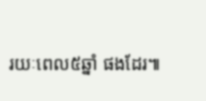រយៈពេល៥ឆ្នាំ ផងដែរ៕